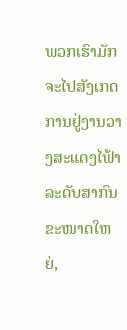ພວກເຮົາມັກຈະໄປສັງເກດການຢູ່ງານວາງສະແດງໄຟ້າລະດັບສາກົນຂະໜາດໃຫຍ່,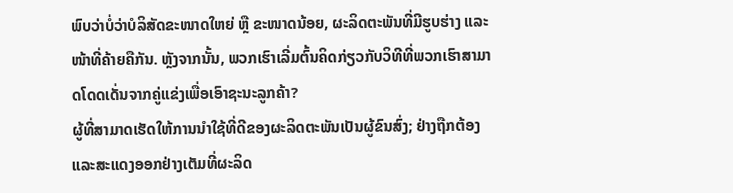ພົບວ່າບໍ່ວ່າບໍລິສັດຂະໜາດໃຫຍ່ ຫຼື ຂະໜາດນ້ອຍ, ຜະລິດຕະພັນທີ່ມີຮູບຮ່າງ ແລະ ໜ້າທີ່ຄ້າຍຄືກັນ. ຫຼັງຈາກນັ້ນ, ພວກເຮົາເລີ່ມຕົ້ນຄິດກ່ຽວກັບວິທີທີ່ພວກເຮົາສາມາດໂດດເດັ່ນຈາກຄູ່ແຂ່ງເພື່ອເອົາຊະນະລູກຄ້າ?
ຜູ້ທີ່ສາມາດເຮັດໃຫ້ການນໍາໃຊ້ທີ່ດີຂອງຜະລິດຕະພັນເປັນຜູ້ຂົນສົ່ງ; ຢ່າງຖືກຕ້ອງແລະສະແດງອອກຢ່າງເຕັມທີ່ຜະລິດ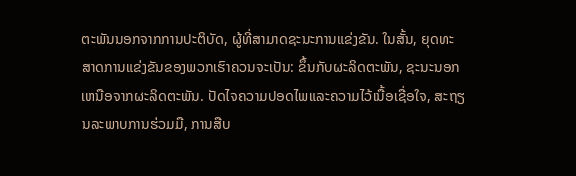ຕະພັນນອກຈາກການປະຕິບັດ, ຜູ້ທີ່ສາມາດຊະນະການແຂ່ງຂັນ. ໃນສັ້ນ, ຍຸດທະສາດການແຂ່ງຂັນຂອງພວກເຮົາຄວນຈະເປັນ: ຂຶ້ນກັບຜະລິດຕະພັນ, ຊະນະນອກເຫນືອຈາກຜະລິດຕະພັນ. ປັດໄຈຄວາມປອດໄພແລະຄວາມໄວ້ເນື້ອເຊື່ອໃຈ, ສະຖຽນລະພາບການຮ່ວມມື, ການສືບ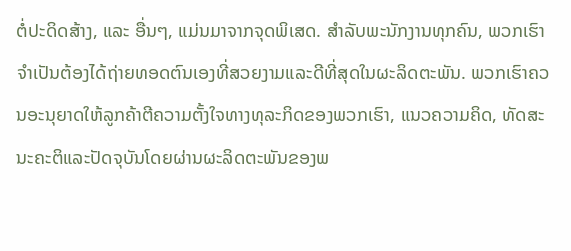ຕໍ່ປະດິດສ້າງ, ແລະ ອື່ນໆ, ແມ່ນມາຈາກຈຸດພິເສດ. ສໍາລັບພະນັກງານທຸກຄົນ, ພວກເຮົາຈໍາເປັນຕ້ອງໄດ້ຖ່າຍທອດຕົນເອງທີ່ສວຍງາມແລະດີທີ່ສຸດໃນຜະລິດຕະພັນ. ພວກເຮົາຄວນອະນຸຍາດໃຫ້ລູກຄ້າຕີຄວາມຕັ້ງໃຈທາງທຸລະກິດຂອງພວກເຮົາ, ແນວຄວາມຄິດ, ທັດສະນະຄະຕິແລະປັດຈຸບັນໂດຍຜ່ານຜະລິດຕະພັນຂອງພ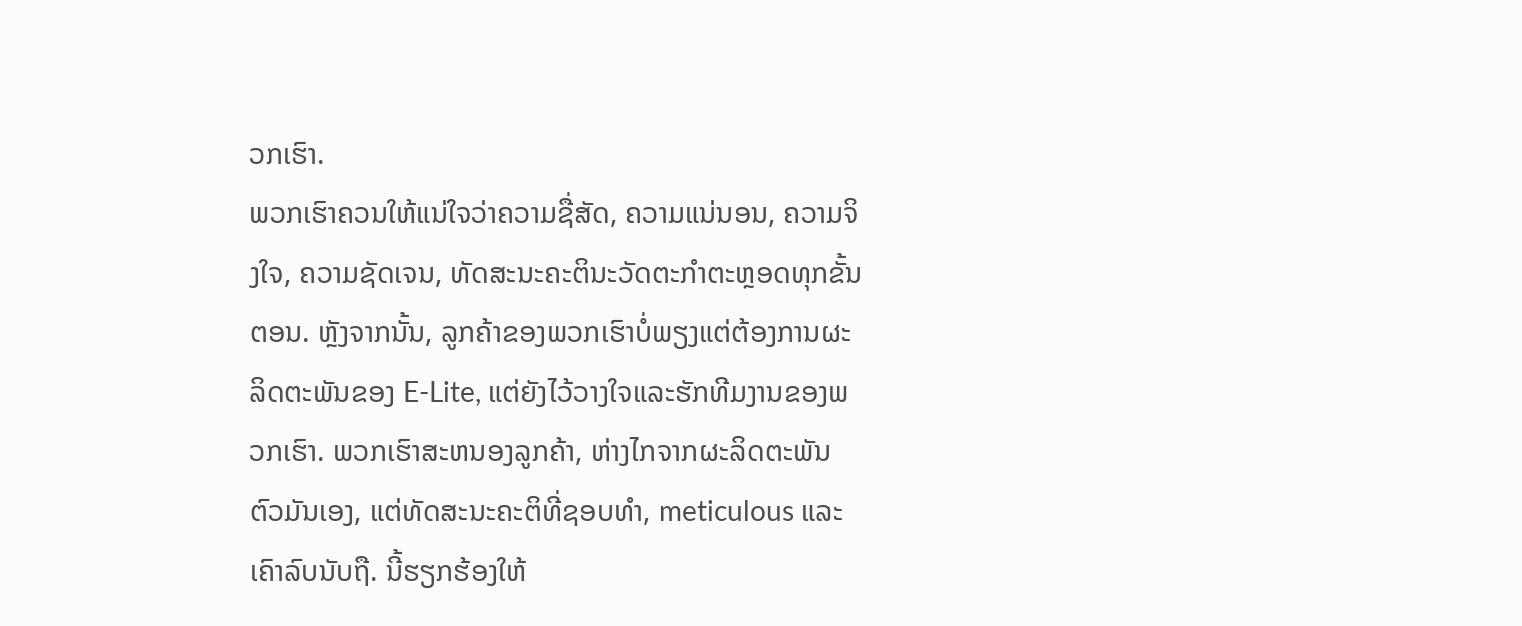ວກເຮົາ.
ພວກເຮົາຄວນໃຫ້ແນ່ໃຈວ່າຄວາມຊື່ສັດ, ຄວາມແນ່ນອນ, ຄວາມຈິງໃຈ, ຄວາມຊັດເຈນ, ທັດສະນະຄະຕິນະວັດຕະກໍາຕະຫຼອດທຸກຂັ້ນຕອນ. ຫຼັງຈາກນັ້ນ, ລູກຄ້າຂອງພວກເຮົາບໍ່ພຽງແຕ່ຕ້ອງການຜະລິດຕະພັນຂອງ E-Lite, ແຕ່ຍັງໄວ້ວາງໃຈແລະຮັກທີມງານຂອງພວກເຮົາ. ພວກເຮົາສະຫນອງລູກຄ້າ, ຫ່າງໄກຈາກຜະລິດຕະພັນຕົວມັນເອງ, ແຕ່ທັດສະນະຄະຕິທີ່ຊອບທໍາ, meticulous ແລະເຄົາລົບນັບຖື. ນີ້ຮຽກຮ້ອງໃຫ້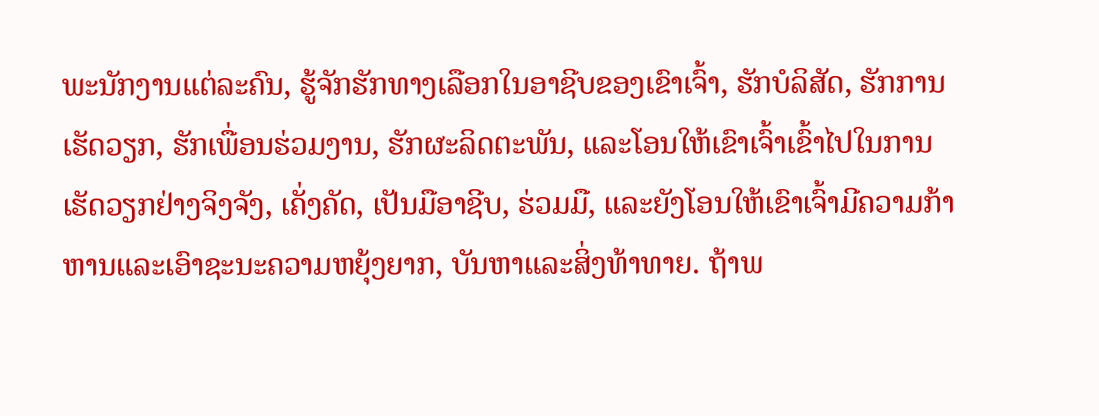ພະນັກງານແຕ່ລະຄົນ, ຮູ້ຈັກຮັກທາງເລືອກໃນອາຊີບຂອງເຂົາເຈົ້າ, ຮັກບໍລິສັດ, ຮັກການເຮັດວຽກ, ຮັກເພື່ອນຮ່ວມງານ, ຮັກຜະລິດຕະພັນ, ແລະໂອນໃຫ້ເຂົາເຈົ້າເຂົ້າໄປໃນການເຮັດວຽກຢ່າງຈິງຈັງ, ເຄັ່ງຄັດ, ເປັນມືອາຊີບ, ຮ່ວມມື, ແລະຍັງໂອນໃຫ້ເຂົາເຈົ້າມີຄວາມກ້າຫານແລະເອົາຊະນະຄວາມຫຍຸ້ງຍາກ, ບັນຫາແລະສິ່ງທ້າທາຍ. ຖ້າພ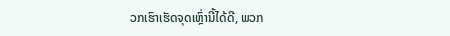ວກເຮົາເຮັດຈຸດເຫຼົ່ານີ້ໄດ້ດີ, ພວກ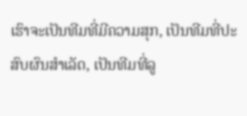ເຮົາຈະເປັນທີມທີ່ມີຄວາມສຸກ, ເປັນທີມທີ່ປະສົບຜົນສໍາເລັດ, ເປັນທີມທີ່ລູ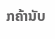ກຄ້ານັບ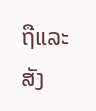ຖືແລະສັງ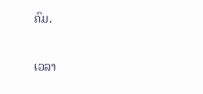ຄົມ.

ເວລາ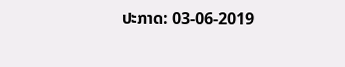ປະກາດ: 03-06-2019